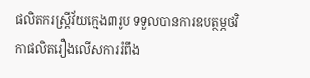ផលិតករស្រ្តីវ័យក្មេង៣រូប ទទួលបានការឧបត្ថម្ភថវិកាផលិតរឿងលើសការរំពឹង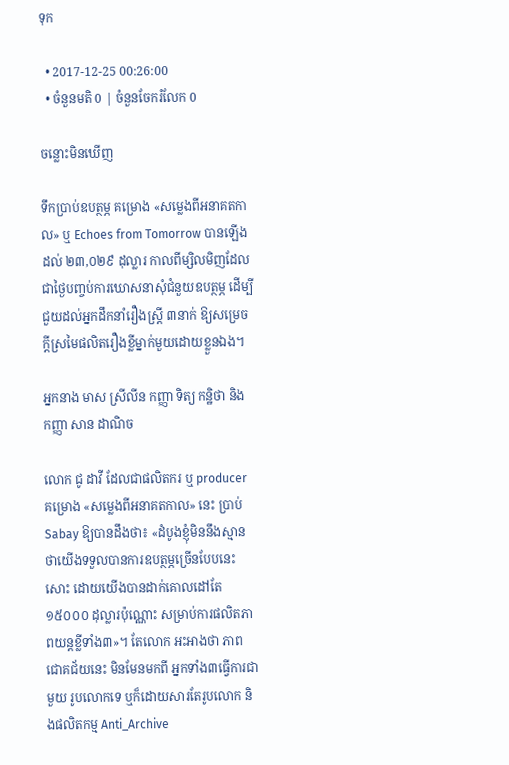ទុក

  • 2017-12-25 00:26:00
  • ចំនួនមតិ 0 | ចំនួនចែករំលែក 0

ចន្លោះមិនឃើញ

ទឹកប្រាប់ឧបត្ថម្ភ គម្រោង «សម្លេងពីអនាគតកាល» ឬ Echoes from Tomorrow បានឡើងដល់ ២៣,០២៩ ដុល្លារ កាលពីម្សិលមិញដែលជាថ្ងៃបញ្ចប់ការឃោសនាសុំជំនួយឧបត្ថម្ភ ដើម្បីជួយដល់អ្នកដឹកនាំរឿងស្រ្តី ៣នាក់ ឱ្យសម្រេចក្តីស្រមៃផលិតរឿងខ្លីម្នាក់មួយដោយខ្លួនឯង។

អ្នកនាង មាស ស្រីលីន កញ្ញា ទិត្យ កន្ឋិថា និង កញ្ញា សាន ដាណិច

លោក ជូ ដាវី ដែលជាផលិតករ ឬ producer គម្រោង «សម្លេងពីអនាគតកាល» នេះ ប្រាប់ Sabay ឱ្យបានដឹងថា៖ «ដំបូងខ្ញុំមិននឹងស្មានថាយើងទទួលបានការឧបត្ថម្ភច្រើនបែបនេះសោះ ដោយយើងបានដាក់គោលដៅតែ ១៥០០០ ដុល្លារប៉ុណ្ណោះ សម្រាប់ការផលិតភាពយន្តខ្លីទាំង៣»។ តែលោក អះអាងថា ភាពជោគជ័យនេះ មិនមែនមកពី អ្នកទាំង៣ធ្វើការជាមួយ រូបលោកទេ ឬក៏ដោយសារតែរូបលោក និងផលិតកម្ម Anti_Archive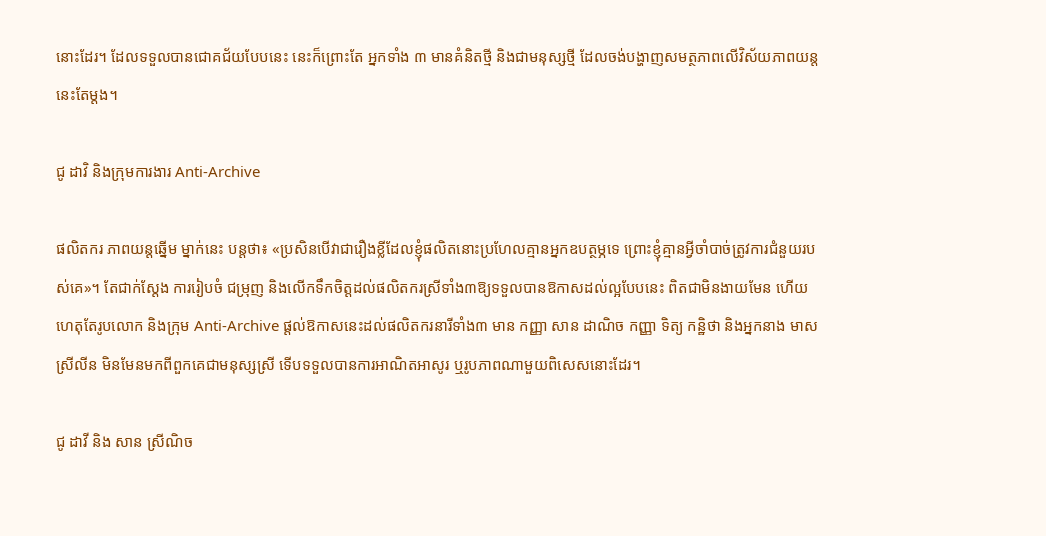នោះដែរ។ ដែលទទួលបានជោគជ័យបែបនេះ នេះក៏ព្រោះតែ អ្នកទាំង ៣ មានគំនិតថ្មី និងជាមនុស្សថ្មី ដែលចង់បង្ហាញសមត្ថភាពលើវិស័យភាពយន្តនេះតែម្តង។

ជូ ដាវិ និងក្រុមការងារ Anti-Archive

ផលិតករ ភាពយន្តឆ្នើម ម្នាក់នេះ បន្តថា៖ «ប្រសិនបើវាជារឿងខ្លីដែលខ្ញុំផលិតនោះប្រហែលគ្មានអ្នកឧបត្ថម្ភទេ ព្រោះខ្ញុំគ្មានអ្វីចាំបាច់ត្រូវការជំនួយរបស់គេ»។ តែជាក់ស្តែង ការរៀបចំ ជម្រុញ និងលើកទឹកចិត្តដល់ផលិតករស្រីទាំង៣ឱ្យទទួលបានឱកាសដល់ល្អបែបនេះ ពិតជាមិនងាយមែន ហើយហេតុតែរូបលោក និងក្រុម Anti-Archive ផ្តល់ឱកាសនេះដល់ផលិតករនារីទាំង៣ មាន កញ្ញា សាន ដាណិច កញ្ញា ទិត្យ កន្ឋិថា និងអ្នកនាង មាស ស្រីលីន មិនមែនមកពីពួកគេជាមនុស្សស្រី ទើបទទួលបានការអាណិតអាសូរ ឬរូបភាពណាមួយពិសេសនោះដែរ។

ជូ ដាវី និង សាន ស្រីណិច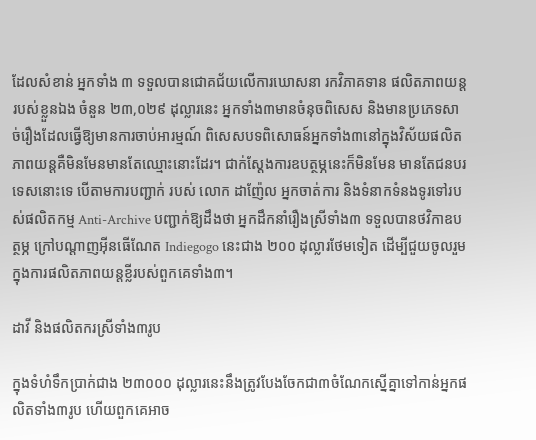ដែលសំខាន់ អ្នកទាំង ៣ ទទួលបានជោគជ័យលើការឃោសនា រកវិភាគទាន ផលិតភាពយន្តរបស់ខ្លួនឯង ចំនួន ២៣,០២៩ ដុល្លារនេះ អ្នកទាំង៣មានចំនុចពិសេស និងមានប្រភេទសាច់រឿងដែលធ្វើឱ្យមានការចាប់អារម្មណ៍ ពិសេសបទពិសោធន៍អ្នកទាំង៣នៅក្នុងវិស័យផលិតភាពយន្តគឺមិនមែនមានតែឈ្មោះនោះដែរ។ ជាក់ស្តែងការឧបត្ថម្ភនេះក៏មិនមែន មានតែជនបរទេសនោះទេ បើតាមការបញ្ជាក់ របស់ លោក ដាញ៉ែល អ្នកចាត់ការ និងទំនាកទំនងទូរទៅរបស់ផលិតកម្ម Anti-Archive បញ្ជាក់ឱ្យដឹងថា អ្នកដឹកនាំរឿងស្រីទាំង៣ ទទួលបានថវិកាឧបត្ថម្ភ ក្រៅបណ្តាញអ៊ីនធើណែត Indiegogo នេះជាង ២០០ ដុល្លារថែមទៀត ដើម្បីជួយចូលរួមក្នុងការផលិតភាពយន្តខ្លីរបស់ពួកគេទាំង៣។

ដាវី និងផលិតករស្រីទាំង៣រូប

ក្នុងទំហំទឹកប្រាក់ជាង ២៣០០០ ដុល្លារនេះនឹងត្រូវបែងចែកជា៣ចំណែកស្នើគ្នាទៅកាន់អ្នកផលិតទាំង៣រូប ហើយពួកគេអាច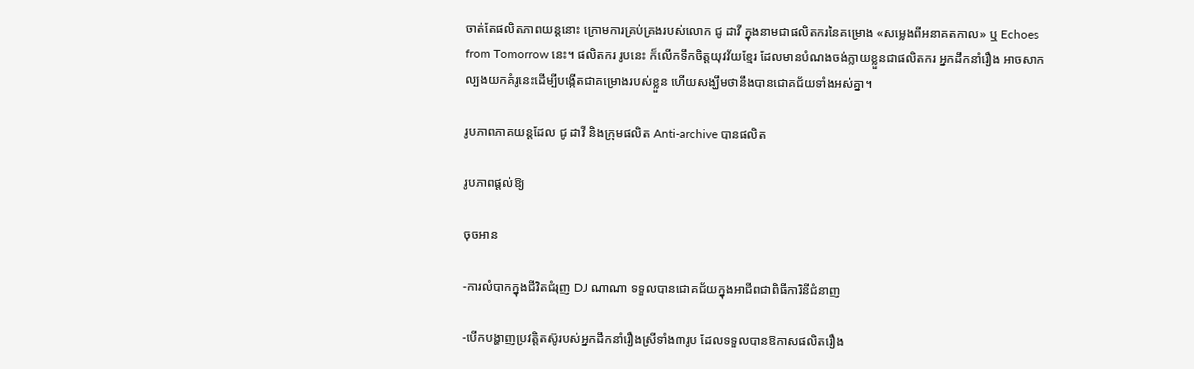ចាត់តែផលិតភាពយន្តនោះ ក្រោមការគ្រប់គ្រងរបស់លោក ជូ ដាវី ក្នុងនាមជាផលិតករនៃគម្រោង «សម្លេងពីអនាគតកាល» ឬ Echoes from Tomorrow នេះ។ ផលិតករ រូបនេះ ក៏លើកទឹកចិត្តយុវវ័យខ្មែរ ដែលមានបំណងចង់ក្លាយខ្លួនជាផលិតករ អ្នកដឹកនាំរឿង អាចសាកល្បងយកគំរូនេះដើម្បីបង្កើតជាគម្រោងរបស់ខ្លួន ហើយសង្ឃឹមថានឹងបានជោគជ័យទាំងអស់គ្នា។

រូបភាពភាគយន្តដែល ជូ ដាវី និងក្រុមផលិត Anti-archive បានផលិត

រូបភាពផ្តល់ឱ្យ

ចុចអាន

-ការលំបាកក្នុងជីវិតជំរុញ DJ ណាណា ទទួលបានជោគជ័យក្នុងអាជីពជាពិធីការិនីជំនាញ

-បើកបង្ហាញប្រវត្តិតស៊ូរបស់អ្នកដឹកនាំរឿងស្រីទាំង៣រូប ដែលទទួលបានឱកាសផលិតរឿង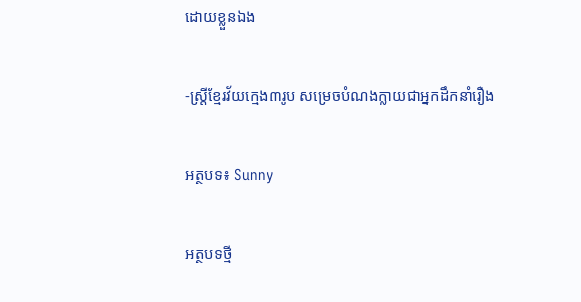ដោយខ្លួនឯង

-ស្រ្តីខ្មែរវ័យក្មេង៣រូប សម្រេចបំណងក្លាយជាអ្នកដឹកនាំរឿង

អត្ថបទ៖ Sunny

អត្ថបទថ្មី